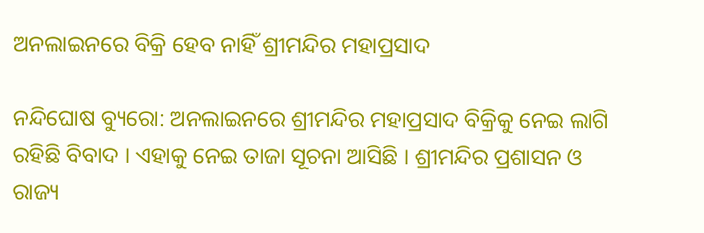ଅନଲାଇନରେ ବିକ୍ରି ହେବ ନାହିଁ ଶ୍ରୀମନ୍ଦିର ମହାପ୍ରସାଦ

ନନ୍ଦିଘୋଷ ବ୍ୟୁରୋ: ଅନଲାଇନରେ ଶ୍ରୀମନ୍ଦିର ମହାପ୍ରସାଦ ବିକ୍ରିକୁ ନେଇ ଲାଗି ରହିଛି ବିବାଦ । ଏହାକୁ ନେଇ ତାଜା ସୂଚନା ଆସିଛି । ଶ୍ରୀମନ୍ଦିର ପ୍ରଶାସନ ଓ ରାଜ୍ୟ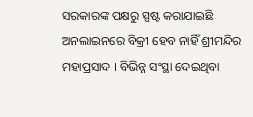ସରକାରଙ୍କ ପକ୍ଷରୁ ସ୍ପଷ୍ଟ କରାଯାଇଛି ଅନଲାଇନରେ ବିକ୍ରୀ ହେବ ନାହିଁ ଶ୍ରୀମନ୍ଦିର ମହାପ୍ରସାଦ । ବିଭିନ୍ନ ସଂସ୍ଥା ଦେଇଥିବା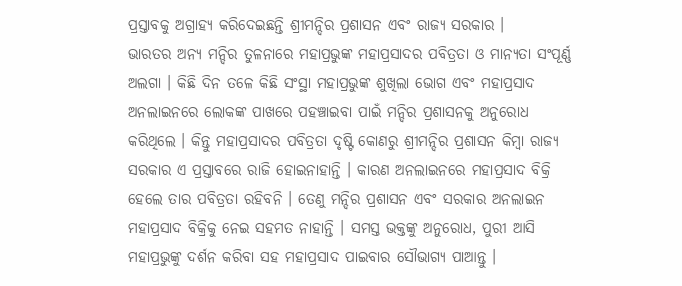ପ୍ରସ୍ତାବକୁ ଅଗ୍ରାହ୍ୟ କରିଦେଇଛନ୍ତି ଶ୍ରୀମନ୍ଦିର ପ୍ରଶାସନ ଏବଂ ରାଜ୍ୟ ସରକାର ।
ଭାରତର ଅନ୍ୟ ମନ୍ଦିର ତୁଳନାରେ ମହାପ୍ରଭୁଙ୍କ ମହାପ୍ରସାଦର ପବିତ୍ରତା ଓ ମାନ୍ୟତା ସଂପୂର୍ଣ୍ଣ ଅଲଗା । କିଛି ଦିନ ତଳେ କିଛି ସଂସ୍ଥା ମହାପ୍ରଭୁଙ୍କ ଶୁଖିଲା ଭୋଗ ଏବଂ ମହାପ୍ରସାଦ ଅନଲାଇନରେ ଲୋକଙ୍କ ପାଖରେ ପହଞ୍ଚାଇବା ପାଇଁ ମନ୍ଦିର ପ୍ରଶାସନକୁ ଅନୁରୋଧ କରିଥିଲେ । କିନ୍ତୁ ମହାପ୍ରସାଦର ପବିତ୍ରତା ଦୃଷ୍ଟି କୋଣରୁ ଶ୍ରୀମନ୍ଦିର ପ୍ରଶାସନ କିମ୍ବା ରାଜ୍ୟ ସରକାର ଏ ପ୍ରସ୍ତାବରେ ରାଜି ହୋଇନାହାନ୍ତି । କାରଣ ଅନଲାଇନରେ ମହାପ୍ରସାଦ ବିକ୍ରି ହେଲେ ତାର ପବିତ୍ରତା ରହିବନି । ତେଣୁ ମନ୍ଦିର ପ୍ରଶାସନ ଏବଂ ସରକାର ଅନଲାଇନ ମହାପ୍ରସାଦ ବିକ୍ରିକୁ ନେଇ ସହମତ ନାହାନ୍ତି । ସମସ୍ତ ଭକ୍ତଙ୍କୁ ଅନୁରୋଧ, ପୁରୀ ଆସି ମହାପ୍ରଭୁଙ୍କୁ ଦର୍ଶନ କରିବା ସହ ମହାପ୍ରସାଦ ପାଇବାର ସୌଭାଗ୍ୟ ପାଆନ୍ତୁ ।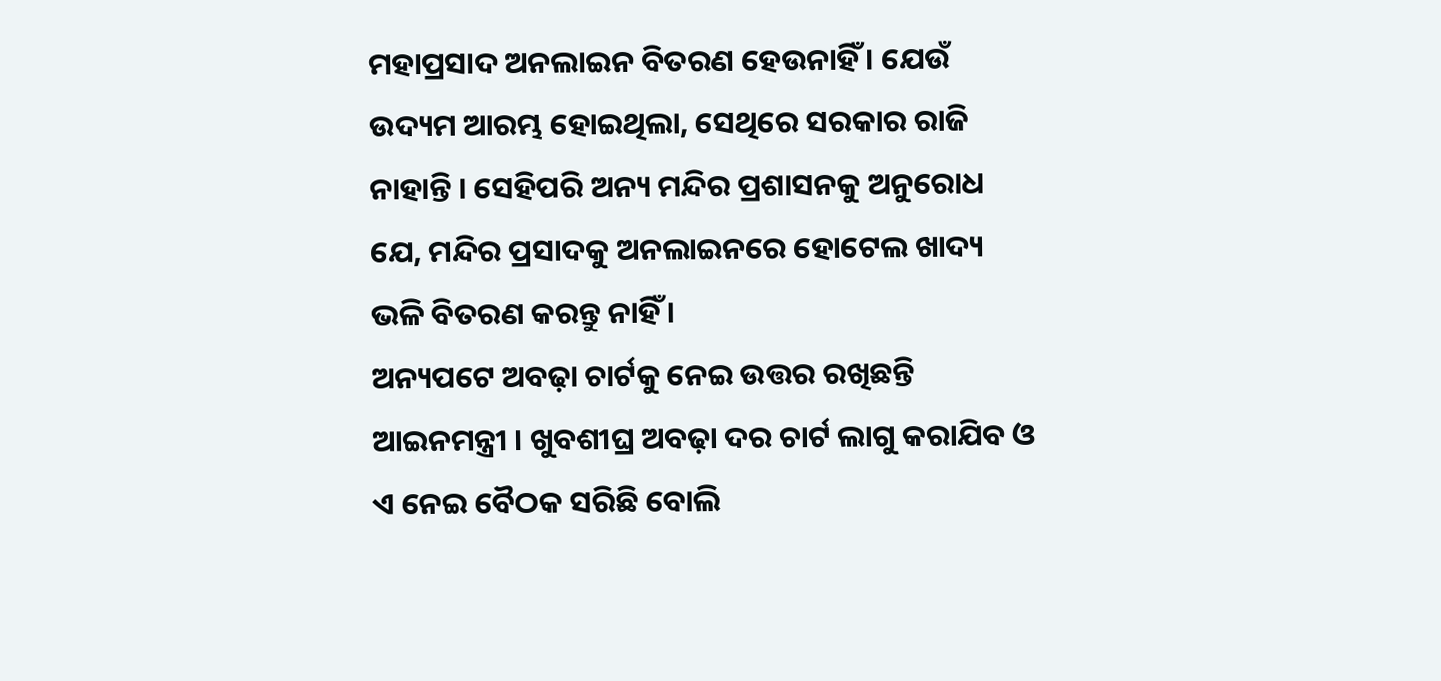ମହାପ୍ରସାଦ ଅନଲାଇନ ବିତରଣ ହେଉନାହିଁ । ଯେଉଁ ଉଦ୍ୟମ ଆରମ୍ଭ ହୋଇଥିଲା, ସେଥିରେ ସରକାର ରାଜି ନାହାନ୍ତି । ସେହିପରି ଅନ୍ୟ ମନ୍ଦିର ପ୍ରଶାସନକୁ ଅନୁରୋଧ ଯେ, ମନ୍ଦିର ପ୍ରସାଦକୁ ଅନଲାଇନରେ ହୋଟେଲ ଖାଦ୍ୟ ଭଳି ବିତରଣ କରନ୍ତୁ ନାହିଁ ।
ଅନ୍ୟପଟେ ଅବଢ଼ା ଚାର୍ଟକୁ ନେଇ ଉତ୍ତର ରଖିଛନ୍ତି ଆଇନମନ୍ତ୍ରୀ । ଖୁବଶୀଘ୍ର ଅବଢ଼ା ଦର ଚାର୍ଟ ଲାଗୁ କରାଯିବ ଓ ଏ ନେଇ ବୈଠକ ସରିଛି ବୋଲି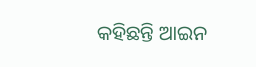କହିଛନ୍ତି ଆଇନ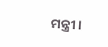ମନ୍ତ୍ରୀ ।